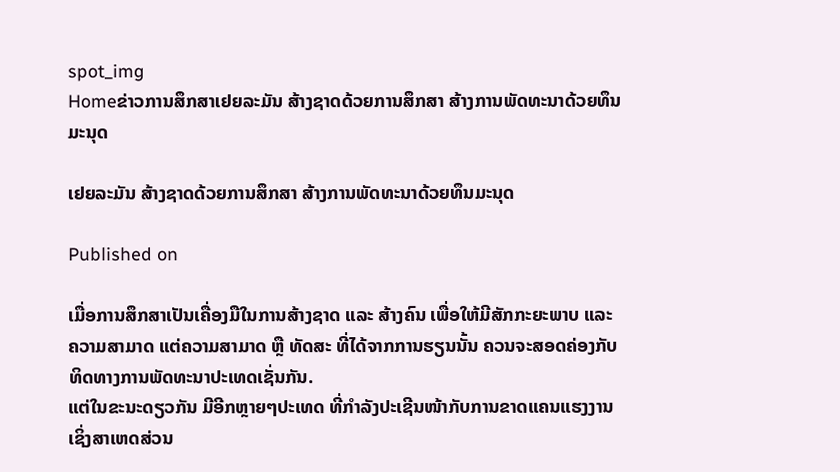spot_img
Homeຂ່າວການສຶກສາເຢຍລະມັນ ສ້າງຊາດດ້ວຍການສຶກສາ ສ້າງການພັດທະນາດ້ວຍທຶນມະນຸດ

ເຢຍລະມັນ ສ້າງຊາດດ້ວຍການສຶກສາ ສ້າງການພັດທະນາດ້ວຍທຶນມະນຸດ

Published on

ເມື່ອການສຶກສາເປັນເຄື່ອງມືໃນການສ້າງຊາດ ແລະ ສ້າງຄົນ ເພື່ອໃຫ້ມີສັກກະຍະພາບ ແລະ ຄວາມສາມາດ ແຕ່ຄວາມສາມາດ ຫຼື ທັດສະ ທີ່ໄດ້ຈາກການຮຽນນັ້ນ ຄວນຈະສອດຄ່ອງກັບທິດທາງການພັດທະນາປະເທດເຊັ່ນກັນ.
ແຕ່ໃນຂະນະດຽວກັນ ມີອີກຫຼາຍໆປະເທດ ທີ່ກຳລັງປະເຊີນໜ້າກັບການຂາດແຄນແຮງງານ ເຊິ່ງສາເຫດສ່ວນ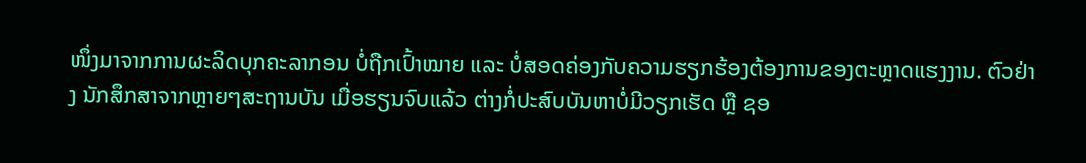ໜຶ່ງມາຈາກການຜະລິດບຸກຄະລາກອນ ບໍ່ຖືກເປົ້າໝາຍ ແລະ ບໍ່ສອດຄ່ອງກັບຄວາມຮຽກຮ້ອງຕ້ອງການຂອງຕະຫຼາດແຮງງານ. ຕົວຢ່າງ ນັກສຶກສາຈາກຫຼາຍໆສະຖານບັນ ເມື່ອຮຽນຈົບແລ້ວ ຕ່າງກໍ່ປະສົບບັນຫາບໍ່ມີວຽກເຮັດ ຫຼື ຊອ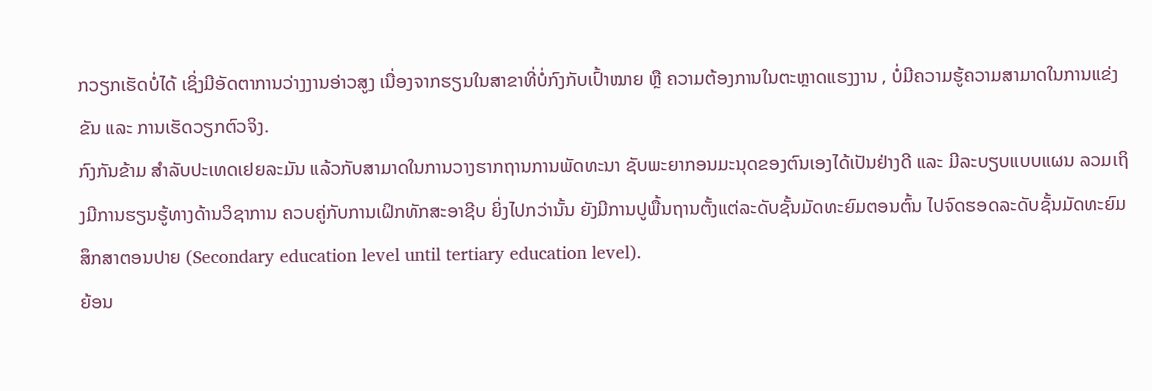ກວຽກເຮັດບໍ່ໄດ້ ເຊິ່ງມີອັດຕາການວ່າງງານອ່າວສູງ ເນື່ອງຈາກຮຽນໃນສາຂາທີ່ບໍ່ກົງກັບເປົ້າໝາຍ ຫຼື ຄວາມຕ້ອງການໃນຕະຫຼາດແຮງງານ , ບໍ່ມີຄວາມຮູ້ຄວາມສາມາດໃນການແຂ່ງຂັນ ແລະ ການເຮັດວຽກຕົວຈິງ.
ກົງກັນຂ້າມ ສຳລັບປະເທດເຢຍລະມັນ ແລ້ວກັບສາມາດໃນການວາງຮາກຖານການພັດທະນາ ຊັບພະຍາກອນມະນຸດຂອງຕົນເອງໄດ້ເປັນຢ່າງດີ ແລະ ມີລະບຽບແບບແຜນ ລວມເຖິງມີການຮຽນຮູ້ທາງດ້ານວິຊາການ ຄວບຄູ່ກັບການເຝິກທັກສະອາຊີບ ຍິ່ງໄປກວ່ານັ້ນ ຍັງມີການປູພື້ນຖານຕັ້ງແຕ່ລະດັບຊັ້ນມັດທະຍົມຕອນຕົ້ນ ໄປຈົດຮອດລະດັບຊັ້ນມັດທະຍົມສຶກສາຕອນປາຍ (Secondary education level until tertiary education level).
ຍ້ອນ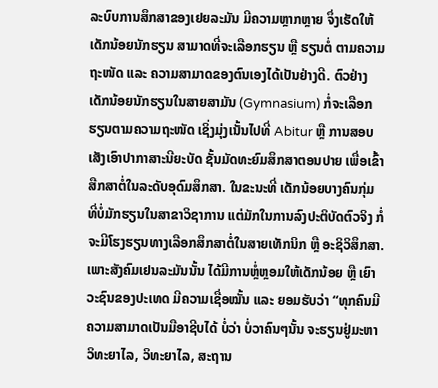ລະບົບການສຶກສາຂອງເຢຍລະມັນ ມີຄວາມຫຼາກຫຼາຍ ຈຶ່ງເຮັດໃຫ້ເດັກນ້ອຍນັກຮຽນ ສາມາດທີ່ຈະເລືອກຮຽນ ຫຼື ຮຽນຕໍ່ ຕາມຄວາມຖະໜັດ ແລະ ຄວາມສາມາດຂອງຕົນເອງໄດ້ເປັນຢ່າງດີ. ຕົວຢ່າງ ເດັກນ້ອຍນັກຮຽນໃນສາຍສາມັນ (Gymnasium) ກໍ່ຈະເລືອກຮຽນຕາມຄວາມຖະໜັດ ເຊິ່ງມຸ່ງເນັ້ນໄປທີ່ Abitur ຫຼື ການສອບເສັງເອົາປາກາສາະນີຍະບັດ ຊັ້ນມັດທະຍົມສຶກສາຕອນປາຍ ເພື່ອເຂົ້າສືກສາຕໍ່ໃນລະດັບອຸດົມສຶກສາ. ໃນຂະນະທີ່ ເດັກນ້ອຍບາງຄົນກຸ່ມ ທີ່ບໍ່ມັກຮຽນໃນສາຂາວິຊາການ ແຕ່ມັກໃນການລົງປະຕິບັດຕົວຈິງ ກໍ່ຈະມີໂຮງຮຽນທາງເລືອກສຶກສາຕໍ່ໃນສາຍເທັກນິກ ຫຼື ອະຊິວິສຶກສາ.
ເພາະສັງຄົມເຢນລະມັນນັ້ນ ໄດ້ມີການຫຼໍ່ຫຼອມໃຫ້ເດັກນ້ອຍ ຫຼື ເຍົາວະຊົນຂອງປະເທດ ມີຄວາມເຊື່ອໝັ້ນ ແລະ ຍອມຮັບວ່າ “ທຸກຄົນມີຄວາມສາມາດເປັນມືອາຊີບໄດ້ ບໍ່ວ່າ ບໍ່ວາຄົນໆນັ້ນ ຈະຮຽນຢູ່ມະຫາວິທະຍາໄລ, ວິທະຍາໄລ, ສະຖານ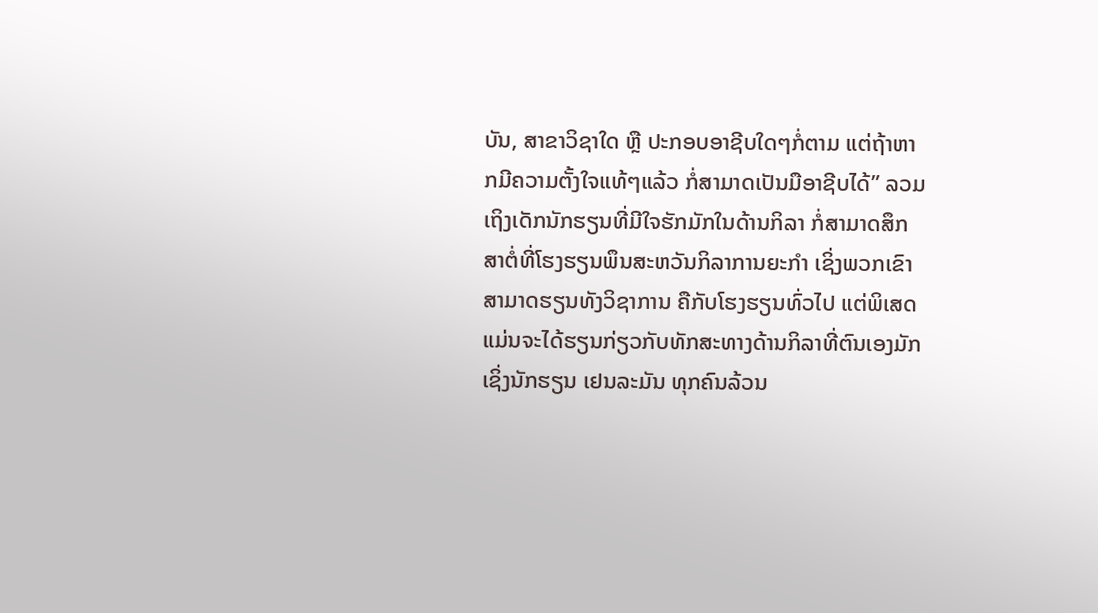ບັນ, ສາຂາວິຊາໃດ ຫຼື ປະກອບອາຊີບໃດໆກໍ່ຕາມ ແຕ່ຖ້າຫາກມີຄວາມຕັ້ງໃຈແທ້ໆແລ້ວ ກໍ່ສາມາດເປັນມືອາຊີບໄດ້” ລວມເຖິງເດັກນັກຮຽນທີ່ມີໃຈຮັກມັກໃນດ້ານກິລາ ກໍ່ສາມາດສຶກສາຕໍ່ທີ່ໂຮງຮຽນພຶນສະຫວັນກິລາການຍະກຳ ເຊິ່ງພວກເຂົາສາມາດຮຽນທັງວິຊາການ ຄືກັບໂຮງຮຽນທົ່ວໄປ ແຕ່ພິເສດແມ່ນຈະໄດ້ຮຽນກ່ຽວກັບທັກສະທາງດ້ານກິລາທີ່ຕົນເອງມັກ ເຊິ່ງນັກຮຽນ ເຢນລະມັນ ທຸກຄົນລ້ວນ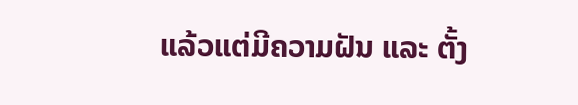ແລ້ວແຕ່ມີຄວາມຝັນ ແລະ ຕັ້ງ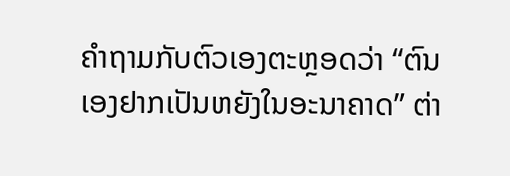ຄຳຖາມກັບຕົວເອງຕະຫຼອດວ່າ “ຕົນເອງຢາກເປັນຫຍັງໃນອະນາຄາດ” ຕ່າ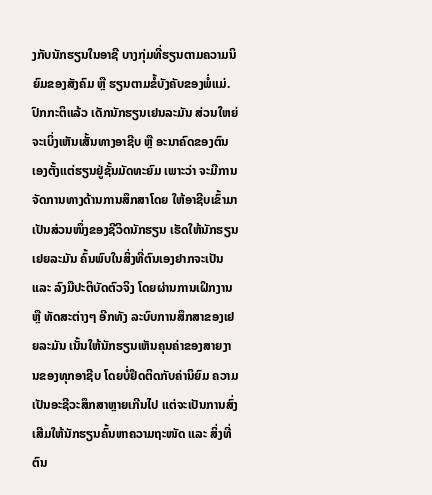ງກັບນັກຮຽນໃນອາຊີ ບາງກຸ່ມທີ່ຮຽນຕາມຄວາມນິຍົມຂອງສັງຄົມ ຫຼື ຮຽນຕາມຂໍ້ບັງຄັບຂອງພໍ່ແມ່.
ປົກກະຕິແລ້ວ ເດັກນັກຮຽນເຢນລະມັນ ສ່ວນໃຫຍ່ຈະເບິ່ງເຫັນເສັ້ນທາງອາຊີບ ຫຼື ອະນາຄົດຂອງຕົນເອງຕັ້ງແຕ່ຮຽນຢູ່ຊັ້ນມັດທະຍົມ ເພາະວ່າ ຈະມີການຈັດການທາງດ້ານການສຶກສາໂດຍ ໃຫ້ອາຊີບເຂົ້າມາເປັນສ່ວນໜຶ່ງຂອງຊີວິດນັກຮຽນ ເຮັດໃຫ້ນັກຮຽນເຢຍລະມັນ ຄົ້ນພົບໃນສິ່ງທີ່ຕົນເອງຢາກຈະເປັນ ແລະ ລົງມືປະຕິບັດຕົວຈິງ ໂດຍຜ່ານການເຝິກງານ ຫຼື ທັດສະຕ່າງໆ ອີກທັງ ລະບົບການສຶກສາຂອງເຢຍລະມັນ ເນັ້ນໃຫ້ນັກຮຽນເຫັນຄຸນຄ່າຂອງສາຍງານຂອງທຸກອາຊີບ ໂດຍບໍ່ຢຶດຕິດກັບຄ່ານິຍົມ ຄວາມເປັນອະຊີວະສຶກສາຫຼາຍເກີນໄປ ແຕ່ຈະເປັນການສົ່ງເສີມໃຫ້ນັກຮຽນຄົ້ນຫາຄວາມຖະໜັດ ແລະ ສິ່ງທີ່ຕົນ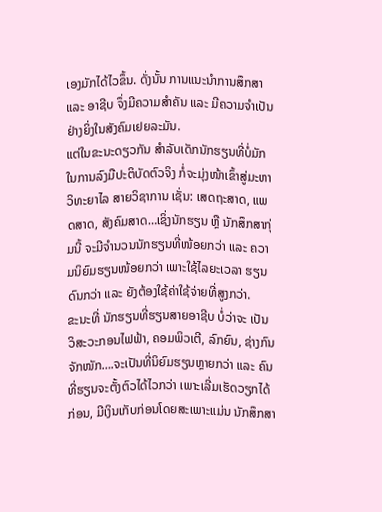ເອງມັກໄດ້ໄວຂຶ້ນ. ດັ່ງນັ້ນ ການແນະນຳການສຶກສາ ແລະ ອາຊີບ ຈຶ່ງມີຄວາມສຳຄັນ ແລະ ມີຄວາມຈຳເປັນຢ່າງຍິ່ງໃນສັງຄົມເຢຍລະມັນ.
ແຕ່ໃນຂະນະດຽວກັນ ສຳລັບເດັກນັກຮຽນທີ່ບໍ່ມັກໃນການລົງມືປະຕິບັດຕົວຈິງ ກໍ່ຈະມຸ່ງໜ້າເຂົ້າສູ່ມະຫາວິທະຍາໄລ ສາຍວິຊາການ ເຊັ່ນ: ເສດຖະສາດ, ແພດສາດ, ສັງຄົມສາດ…ເຊິ່ງນັກຮຽນ ຫຼື ນັກສຶກສາກຸ່ມນີ້ ຈະມີຈຳນວນນັກຮຽນທີ່ໜ້ອຍກວ່າ ແລະ ຄວາມນິຍົມຮຽນໜ້ອຍກວ່າ ເພາະໃຊ້ໄລຍະເວລາ ຮຽນດົນກວ່າ ແລະ ຍັງຕ້ອງໃຊ້ຄ່າໃຊ້ຈ່າຍທີ່ສູງກວ່າ.
ຂະນະທີ່ ນັກຮຽນທີ່ຮຽນສາຍອາຊີບ ບໍ່ວ່າຈະ ເປັນວິສະວະກອນໄຟຟ້າ, ຄອມພິວເຕີ, ລົກຍົນ, ຊ່າງກົນຈັກໜັກ….ຈະເປັນທີ່ນິຍົມຮຽນຫຼາຍກວ່າ ແລະ ຄົນທີ່ຮຽນຈະຕັ້ງຕົວໄດ້ໄວກວ່າ ເພາະເລີ່ມເຮັດວຽກໄດ້ກ່ອນ, ມີເງິນເກັບກ່ອນໂດຍສະເພາະແມ່ນ ນັກສຶກສາ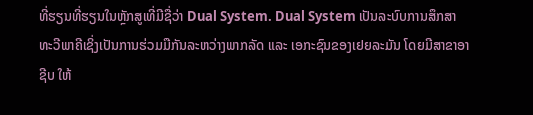ທີ່ຮຽນທີ່ຮຽນໃນຫຼັກສູເທີ່ມີຊື່ວ່າ Dual System. Dual System ເປັນລະບົບການສຶກສາທະວີພາຄີເຊິ່ງເປັນການຮ່ວມມືກັນລະຫວ່າງພາກລັດ ແລະ ເອກະຊົນຂອງເຢຍລະມັນ ໂດຍມີສາຂາອາຊີບ ໃຫ້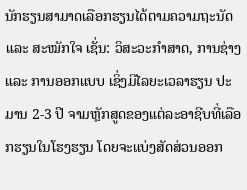ນັກຮຽນສາມາດເລືອກຮຽນໄດ້ຕາມຄວາມຖະນັດ ແລະ ສະໝັກໃຈ ເຊັ່ນ: ວິສະວະກຳສາດ, ການຊ່າງ ແລະ ການອອກແບບ ເຊິ່ງມີໄລຍະເວລາຮຽນ ປະມານ 2-3 ປີ ຈາມຫຼັກສູດຂອງແຕ່ລະອາຊີບທີ່ເລືອກຮຽນໃນໂຮງຮຽນ ໂດຍຈະແບ່ງສັດສ່ວນອອກ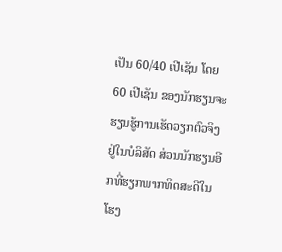ເປັນ 60/40 ເປີເຊັນ ໂດຍ 60 ເປີເຊັນ ຂອງນັກຮຽນຈະຮຽນຮູ້ການເຮັດວຽກຕົວຈິງຢູ່ໃນບໍລິສັດ ສ່ວນນັກຮຽນອີກທີ່ຮຽກພາກທິດສະດີໃນໂຮງ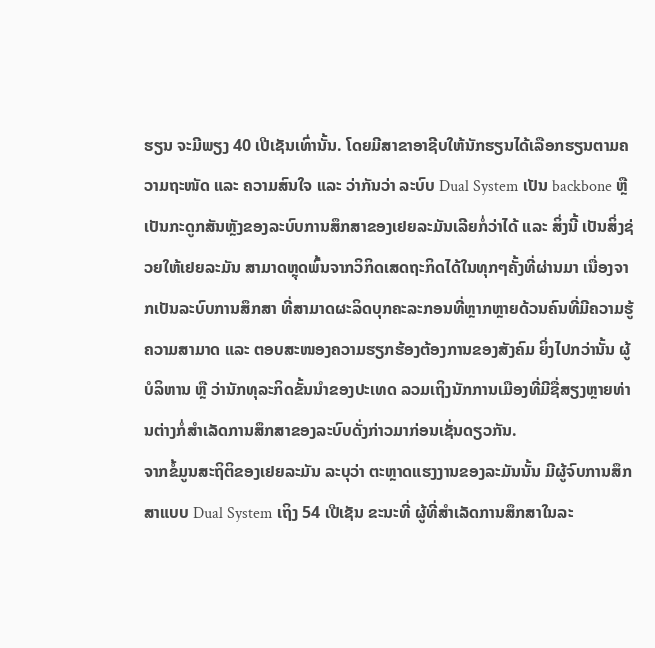ຮຽນ ຈະມີພຽງ 40 ເປີເຊັນເທົ່ານັ້ນ. ໂດຍມີສາຂາອາຊີບໃຫ້ນັກຮຽນໄດ້ເລືອກຮຽນຕາມຄວາມຖະໜັດ ແລະ ຄວາມສົນໃຈ ແລະ ວ່າກັນວ່າ ລະບົບ Dual System ເປັນ backbone ຫຼື ເປັນກະດູກສັນຫຼັງຂອງລະບົບການສຶກສາຂອງເຢຍລະມັນເລີຍກໍ່ວ່າໄດ້ ແລະ ສິ່ງນີ້ ເປັນສິ່ງຊ່ວຍໃຫ້ເຢຍລະມັນ ສາມາດຫຼຸດພົ້ນຈາກວິກິດເສດຖະກິດໄດ້ໃນທຸກໆຄັ້ງທີ່ຜ່ານມາ ເນື່ອງຈາກເປັນລະບົບການສຶກສາ ທີ່ສາມາດຜະລິດບຸກຄະລະກອນທີ່ຫຼາກຫຼາຍດ້ວນຄົນທີ່ມີຄວາມຮູ້ຄວາມສາມາດ ແລະ ຕອບສະໜອງຄວາມຮຽກຮ້ອງຕ້ອງການຂອງສັງຄົມ ຍິ່ງໄປກວ່ານັ້ນ ຜູ້ບໍລິຫານ ຫຼື ວ່ານັກທຸລະກິດຂັ້ນນຳຂອງປະເທດ ລວມເຖິງນັກການເມືອງທີ່ມີຊື່ສຽງຫຼາຍທ່ານຕ່າງກໍ່ສຳເລັດການສຶກສາຂອງລະບົບດັ່ງກ່າວມາກ່ອນເຊັ່ນດຽວກັນ.
ຈາກຂໍ້ມູນສະຖິຕິຂອງເຢຍລະມັນ ລະບຸວ່າ ຕະຫຼາດແຮງງານຂອງລະມັນນັ້ນ ມີຜູ້ຈົບການສຶກສາແບບ Dual System ເຖິງ 54 ເປີເຊັນ ຂະນະທີ່ ຜູ້ທີ່ສຳເລັດການສຶກສາໃນລະ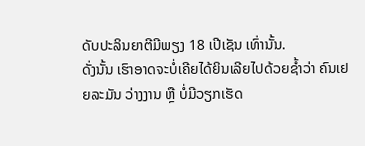ດັບປະລິນຍາຕີມີພຽງ 18 ເປີເຊັນ ເທົ່ານັ້ນ.
ດັ່ງນັ້ນ ເຮົາອາດຈະບໍ່ເຄີຍໄດ້ຍິນເລີຍໄປດ້ວຍຊ້ຳວ່າ ຄົນເຢຍລະມັນ ວ່າງງານ ຫຼື ບໍ່ມີວຽກເຮັດ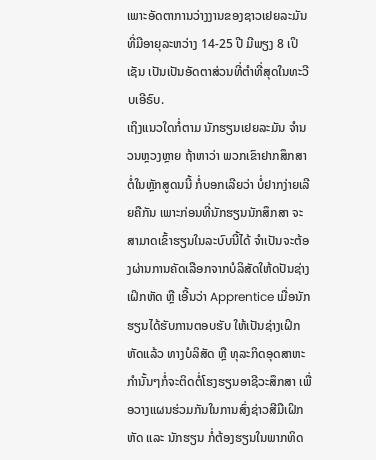ເພາະອັດຕາການວ່າງງານຂອງຊາວເຢຍລະມັນ ທີ່ມີອາຍຸລະຫວ່າງ 14-25 ປີ ມີພຽງ 8 ເປິເຊັນ ເປັນເປັນອັດຕາສ່ວນທີ່ຕຳທີ່ສຸດໃນທະວີບເອີຣົບ.
ເຖິງແນວໃດກໍ່ຕາມ ນັກຮຽນເຢຍລະມັນ ຈຳນວນຫຼວງຫຼາຍ ຖ້າຫາວ່າ ພວກເຂົາຢາກສຶກສາຕໍ່ໃນຫຼັກສູດນນີ້ ກໍ່ບອກເລີຍວ່າ ບໍ່ຢາກງ່າຍເລີຍຄືກັນ ເພາະກ່ອນທີ່ນັກຮຽນນັກສຶກສາ ຈະສາມາດເຂົ້າຮຽນໃນລະບົບນີ້ໄດ້ ຈຳເປັນຈະຕ້ອງຜ່ານການຄັດເລືອກຈາກບໍລິສັດໃຫ້ດປັນຊ່າງເຝິກຫັດ ຫຼື ເອີ້ນວ່າ Apprentice ເມື່ອນັກຮຽນໄດ້ຮັບການຕອບຮັບ ໃຫ້ເປັນຊ່າງເຝິກຫັດແລ້ວ ທາງບໍລິສັດ ຫຼື ທຸລະກິດອຸດສາຫະກຳນັ້ນໆກໍ່ຈະຕິດຕໍ່ໂຮງຮຽນອາຊີວະສຶກສາ ເພື່ອວາງແຜນຮ່ວມກັນໃນການສົ່ງຊ່າວສີມືເຝິກຫັດ ແລະ ນັກຮຽນ ກໍ່ຕ້ອງຮຽນໃນພາກທິດ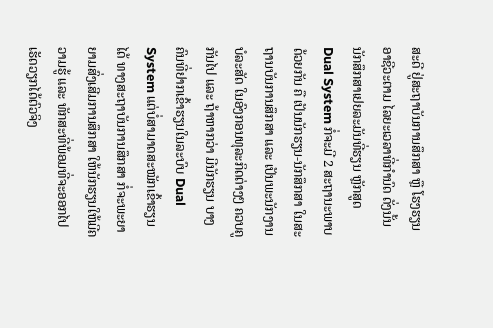ສະດີ ຢູ່ສະຖາບັນການສຶກສາ ຫຼື ໂຮງຮຽນອາຊີວະຕາມ ໄລຍະເວລາທີ່ກຳນົດ ດັ່ງນັ້ນ ນັກສຶກສາເຢຍລະມັນທີ່ຮຽນ ຫຼັກສູດ Dual System ກໍ່ຈະມີ 2 ສະຖານະພາບດ້ວຍກັນ ຄື ເປັນນັກຮຽນ-ນັກສຶກສາ ໃນສະຖານບັນການສຶກສາ ແລະ ເປັນພະນັກງານບໍລະສັດ ໃນອົງກອນທຸລະກິດຕ່າງໆ ຄວບຄູກັນໄປ ແລະ ຖ້າຫາກວ່າ ມີນັກຮຽນ ບາງຄົນທີ່ຢາກເຂົ້າຮຽນໃນລະບົບ Dual System ແຕ່ບໍ່ສາມາດສະໝັກເຂົ້າຮຽນໄດ້ ທາງສະຖາບັນການສຶກສາ ກໍ່ຈະພະຍາຍາມສົ່ງເສີມການສຶກສາ ໃຫ້ນັກຮຽນໃຫ້ມີຄວາມຮູ້ ແລະ ທັກສະທີ່ພ້ອມທີ່ຈະອອກໄປເຮັດວຽກໄດ້ຕົວຈິງ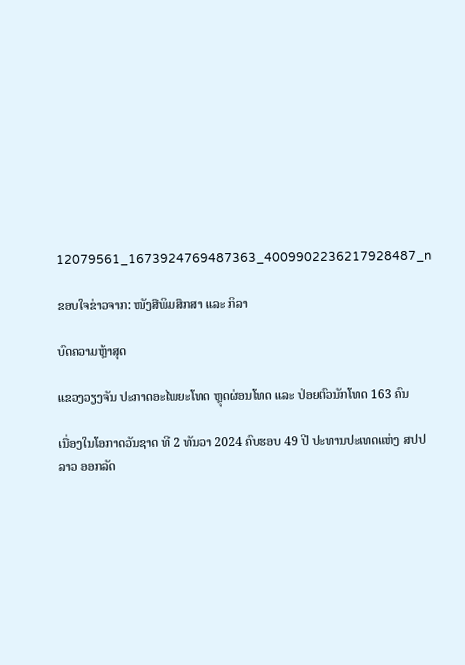12079561_1673924769487363_4009902236217928487_n

ຂອບໃຈຂ່າວຈາກ: ໜັງສືພິມສຶກສາ ແລະ ກິລາ

ບົດຄວາມຫຼ້າສຸດ

ແຂວງວຽງຈັນ ປະກາດອະໄພຍະໂທດ ຫຼຸດຜ່ອນໂທດ ແລະ ປ່ອຍຕົວນັກໂທດ 163 ຄົນ

ເນື່ອງໃນໂອກາດວັນຊາດ ທີ 2 ທັນວາ 2024 ຄົບຮອບ 49 ປີ ປະທານປະເທດແຫ່ງ ສປປ ລາວ ອອກລັດ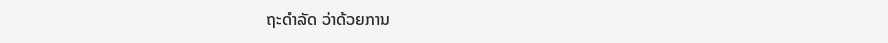ຖະດໍາລັດ ວ່າດ້ວຍການ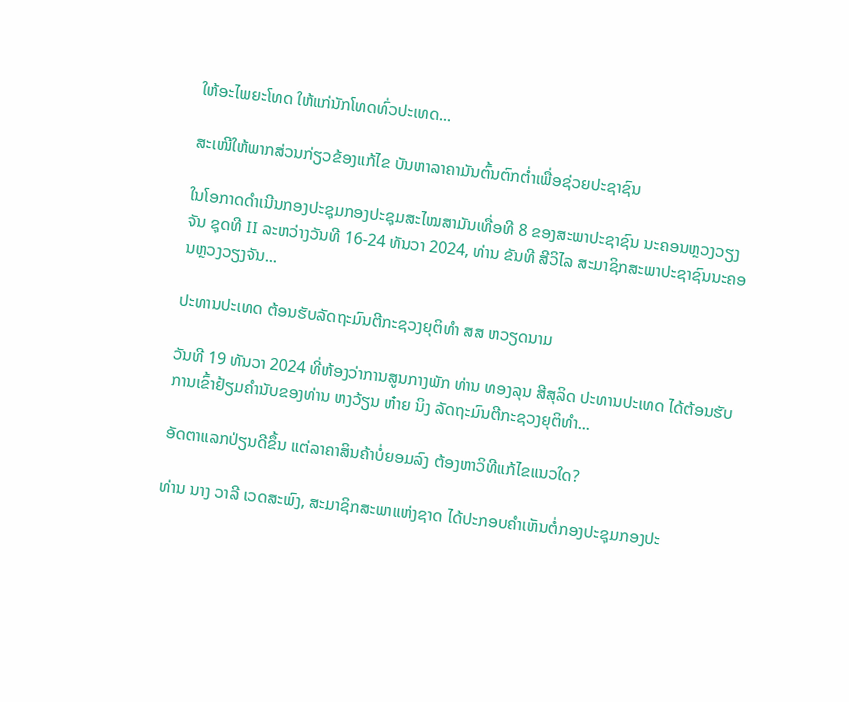ໃຫ້ອະໄພຍະໂທດ ໃຫ້ແກ່ນັກໂທດທົ່ວປະເທດ...

ສະເໜີໃຫ້ພາກສ່ວນກ່ຽວຂ້ອງແກ້ໄຂ ບັນຫາລາຄາມັນຕົ້ນຕົກຕໍ່າເພື່ອຊ່ວຍປະຊາຊົນ

ໃນໂອກາດດຳເນີນກອງປະຊຸມກອງປະຊຸມສະໄໝສາມັນເທື່ອທີ 8 ຂອງສະພາປະຊາຊົນ ນະຄອນຫຼວງວຽງຈັນ ຊຸດທີ II ລະຫວ່າງວັນທີ 16-24 ທັນວາ 2024, ທ່ານ ຂັນທີ ສີວິໄລ ສະມາຊິກສະພາປະຊາຊົນນະຄອນຫຼວງວຽງຈັນ...

ປະທານປະເທດ ຕ້ອນຮັບລັດຖະມົນຕີກະຊວງຍຸຕິທຳ ສສ ຫວຽດນາມ

ວັນທີ 19 ທັນວາ 2024 ທີ່ຫ້ອງວ່າການສູນກາງພັກ ທ່ານ ທອງລຸນ ສີສຸລິດ ປະທານປະເທດ ໄດ້ຕ້ອນຮັບການເຂົ້າຢ້ຽມຄຳນັບຂອງທ່ານ ຫງວ້ຽນ ຫ໋າຍ ນິງ ລັດຖະມົນຕີກະຊວງຍຸຕິທຳ...

ອັດຕາແລກປ່ຽນດີຂຶ້ນ ແຕ່ລາຄາສິນຄ້າບໍ່ຍອມລົງ ຕ້ອງຫາວິທີແກ້ໄຂແນວໃດ?

ທ່ານ ນາງ ວາລີ ເວດສະພົງ, ສະມາຊິກສະພາແຫ່ງຊາດ ໄດ້ປະກອບຄໍາເຫັນຕໍ່ກອງປະຊຸມກອງປະ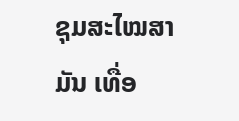ຊຸມສະໄໝສາມັນ ເທື່ອ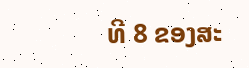ທີ 8 ຂອງສະ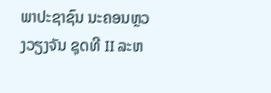ພາປະຊາຊົນ ນະຄອນຫຼວງວຽງຈັນ ຊຸດທີ II ລະຫ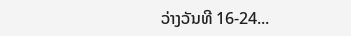ວ່າງວັນທີ 16-24...